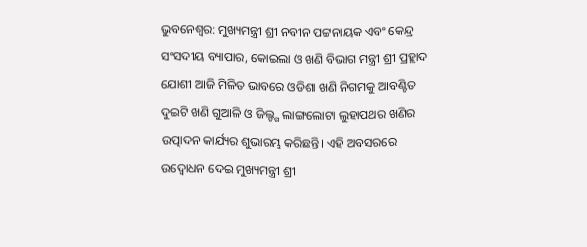ଭୁବନେଶ୍ୱର: ମୁଖ୍ୟମନ୍ତ୍ରୀ ଶ୍ରୀ ନବୀନ ପଟ୍ଟନାୟକ ଏବଂ କେନ୍ଦ୍ର ସଂସଦୀୟ ବ୍ୟାପାର, କୋଇଲା ଓ ଖଣି ବିଭାଗ ମନ୍ତ୍ରୀ ଶ୍ରୀ ପ୍ରହ୍ଲାଦ ଯୋଶୀ ଆଜି ମିଳିତ ଭାବରେ ଓଡିଶା ଖଣି ନିଗମକୁ ଆବଣ୍ଟିତ ଦୁଇଟି ଖଣି ଗୁଆଳି ଓ ଜିଲ୍ଙ୍ଗ ଲାଙ୍ଗଲୋଟା ଲୁହାପଥର ଖଣିର ଉତ୍ପାଦନ କାର୍ଯ୍ୟର ଶୁଭାରମ୍ଭ କରିଛନ୍ତି। ଏହି ଅବସରରେ ଉଦ୍ବୋଧନ ଦେଇ ମୁଖ୍ୟମନ୍ତ୍ରୀ ଶ୍ରୀ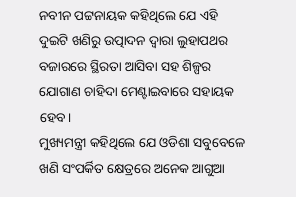ନବୀନ ପଟ୍ଟନାୟକ କହିଥିଲେ ଯେ ଏହି ଦୁଇଟି ଖଣିରୁ ଉତ୍ପାଦନ ଦ୍ବାରା ଲୁହାପଥର ବଜାରରେ ସ୍ଥିରତା ଆସିବା ସହ ଶିଳ୍ପର ଯୋଗାଣ ଚାହିଦା ମେଣ୍ଟାଇବାରେ ସହାୟକ ହେବ।
ମୁଖ୍ୟମନ୍ତ୍ରୀ କହିଥିଲେ ଯେ ଓଡିଶା ସବୁବେଳେ ଖଣି ସଂପର୍କିତ କ୍ଷେତ୍ରରେ ଅନେକ ଆଗୁଆ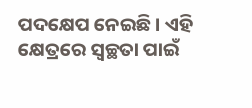ପଦକ୍ଷେପ ନେଇଛି । ଏହି କ୍ଷେତ୍ରରେ ସ୍ବଚ୍ଛତା ପାଇଁ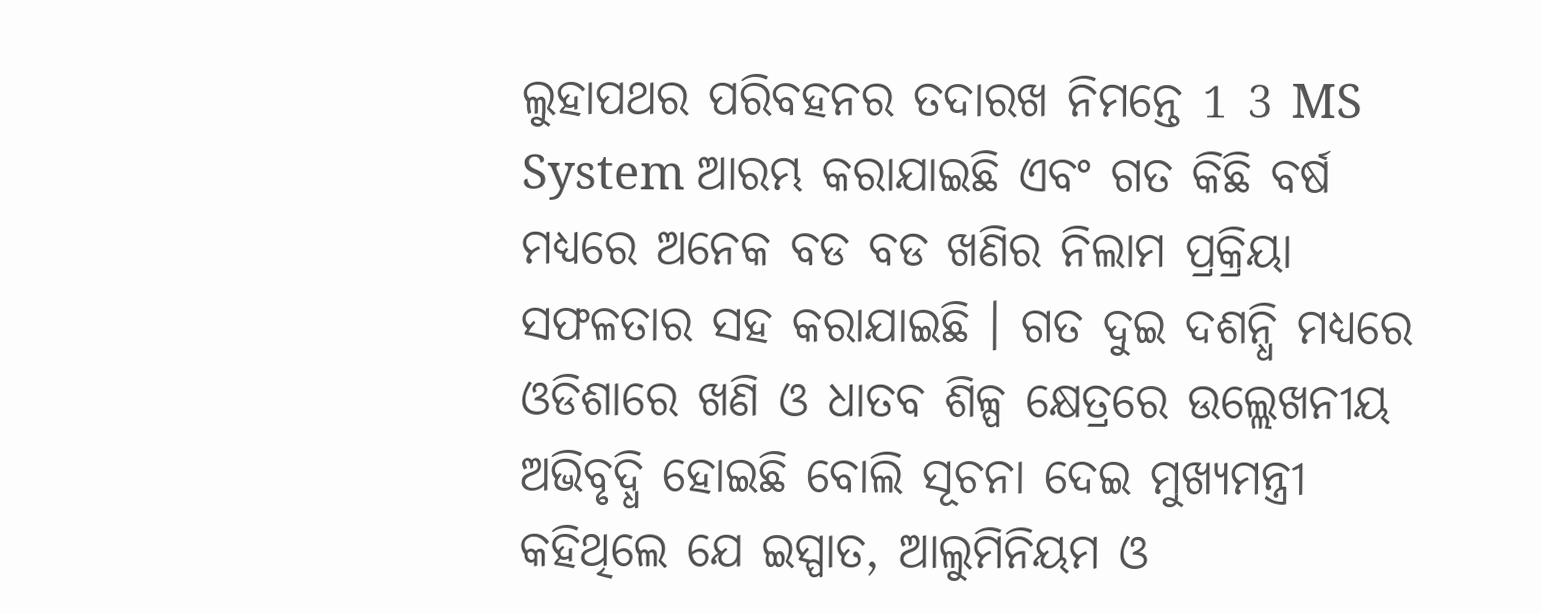ଲୁହାପଥର ପରିବହନର ତଦାରଖ ନିମନ୍ତେ 1 3 MS System ଆରମ୍ଭ କରାଯାଇଛି ଏବଂ ଗତ କିଛି ବର୍ଷ ମଧ୍ୟରେ ଅନେକ ବଡ ବଡ ଖଣିର ନିଲାମ ପ୍ରକ୍ରିୟା ସଫଳତାର ସହ କରାଯାଇଛି । ଗତ ଦୁଇ ଦଶନ୍ଧି ମଧ୍ୟରେ ଓଡିଶାରେ ଖଣି ଓ ଧାତବ ଶିଳ୍ପ କ୍ଷେତ୍ରରେ ଉଲ୍ଲେଖନୀୟ ଅଭିବୃଦ୍ଧି ହୋଇଛି ବୋଲି ସୂଚନା ଦେଇ ମୁଖ୍ୟମନ୍ତ୍ରୀ କହିଥିଲେ ଯେ ଇସ୍ପାତ, ଆଲୁମିନିୟମ ଓ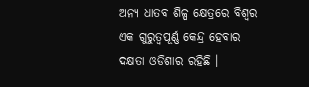ଅନ୍ୟ ଧାତବ ଶିଳ୍ପ କ୍ଷେତ୍ରରେ ବିଶ୍ବର ଏକ ଗୁରୁତ୍ବପୂର୍ଣ୍ଣ କେନ୍ଦ୍ର ହେବାର ଦକ୍ଷତା ଓଡିଶାର ରହିଛି ।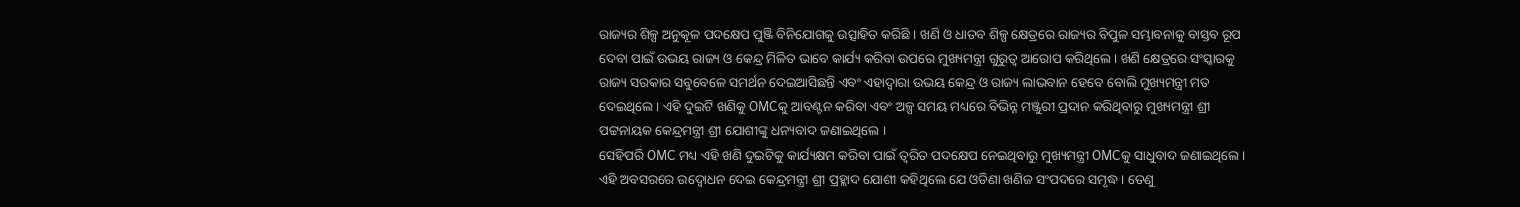ରାଜ୍ୟର ଶିଳ୍ପ ଅନୁକୂଳ ପଦକ୍ଷେପ ପୁଞ୍ଜି ବିନିଯୋଗକୁ ଉତ୍ସାହିତ କରିଛି । ଖଣି ଓ ଧାତବ ଶିଳ୍ପ କ୍ଷେତ୍ରରେ ରାଜ୍ୟର ବିପୁଳ ସମ୍ଭାବନାକୁ ବାସ୍ତବ ରୂପ ଦେବା ପାଇଁ ଉଭୟ ରାଜ୍ୟ ଓ କେନ୍ଦ୍ର ମିଳିତ ଭାବେ କାର୍ଯ୍ୟ କରିବା ଉପରେ ମୁଖ୍ୟମନ୍ତ୍ରୀ ଗୁରୁତ୍ବ ଆରୋପ କରିଥିଲେ । ଖଣି କ୍ଷେତ୍ରରେ ସଂସ୍କାରକୁ ରାଜ୍ୟ ସରକାର ସବୁବେଳେ ସମର୍ଥନ ଦେଇଆସିଛନ୍ତି ଏବଂ ଏହାଦ୍ବାରା ଉଭୟ କେନ୍ଦ୍ର ଓ ରାଜ୍ୟ ଲାଭବାନ ହେବେ ବୋଲି ମୁଖ୍ୟମନ୍ତ୍ରୀ ମତ ଦେଇଥିଲେ । ଏହି ଦୁଇଟି ଖଣିକୁ OMCକୁ ଆବଣ୍ଟନ କରିବା ଏବଂ ଅଳ୍ପ ସମୟ ମଧ୍ୟରେ ବିଭିନ୍ନ ମଞ୍ଜୁରୀ ପ୍ରଦାନ କରିଥିବାରୁ ମୁଖ୍ୟମନ୍ତ୍ରୀ ଶ୍ରୀ ପଟ୍ଟନାୟକ କେନ୍ଦ୍ରମନ୍ତ୍ରୀ ଶ୍ରୀ ଯୋଶୀଙ୍କୁ ଧନ୍ୟବାଦ ଜଣାଇଥିଲେ ।
ସେହିପରି OMC ମଧ୍ୟ ଏହି ଖଣି ଦୁଇଟିକୁ କାର୍ଯ୍ୟକ୍ଷମ କରିବା ପାଇଁ ତ୍ବରିତ ପଦକ୍ଷେପ ନେଇଥିବାରୁ ମୁଖ୍ୟମନ୍ତ୍ରୀ OMCକୁ ସାଧୁବାଦ ଜଣାଇଥିଲେ । ଏହି ଅବସରରେ ଉଦ୍ବୋଧନ ଦେଇ କେନ୍ଦ୍ରମନ୍ତ୍ରୀ ଶ୍ରୀ ପ୍ରହ୍ଲାଦ ଯୋଶୀ କହିଥିଲେ ଯେ ଓଡିଣା ଖଣିଜ ସଂପଦରେ ସମୃଦ୍ଧ । ତେଣୁ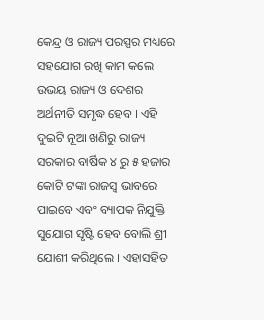କେନ୍ଦ୍ର ଓ ରାଜ୍ୟ ପରସ୍ପର ମଧ୍ୟରେ ସହଯୋଗ ରଖି କାମ କଲେ ଉଭୟ ରାଜ୍ୟ ଓ ଦେଶର ଅର୍ଥନୀତି ସମୃଦ୍ଧ ହେବ । ଏହି ଦୁଇଟି ନୂଆ ଖଣିରୁ ରାଜ୍ୟ ସରକାର ବାର୍ଷିକ ୪ ରୁ ୫ ହଜାର କୋଟି ଟଙ୍କା ରାଜସ୍ବ ଭାବରେ ପାଇବେ ଏବଂ ବ୍ୟାପକ ନିଯୁକ୍ତି ସୁଯୋଗ ସୃଷ୍ଟି ହେବ ବୋଲି ଶ୍ରୀ ଯୋଶୀ କରିଥିଲେ । ଏହାସହିତ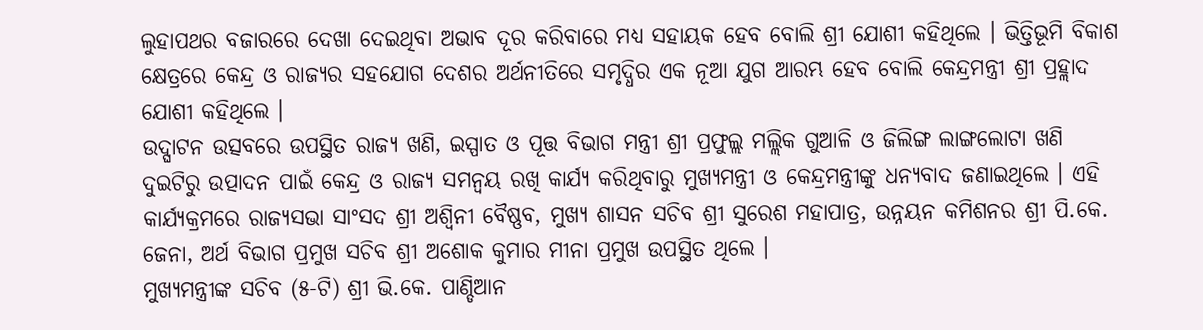ଲୁହାପଥର ବଜାରରେ ଦେଖା ଦେଇଥିବା ଅଭାବ ଦୂର କରିବାରେ ମଧ୍ୟ ସହାୟକ ହେବ ବୋଲି ଶ୍ରୀ ଯୋଶୀ କହିଥିଲେ । ଭିତ୍ତିଭୂମି ବିକାଶ କ୍ଷେତ୍ରରେ କେନ୍ଦ୍ର ଓ ରାଜ୍ୟର ସହଯୋଗ ଦେଶର ଅର୍ଥନୀତିରେ ସମୃଦ୍ଧିର ଏକ ନୂଆ ଯୁଗ ଆରମ୍ଭ ହେବ ବୋଲି କେନ୍ଦ୍ରମନ୍ତ୍ରୀ ଶ୍ରୀ ପ୍ରହ୍ଲାଦ ଯୋଶୀ କହିଥିଲେ ।
ଉଦ୍ଘାଟନ ଉତ୍ସବରେ ଉପସ୍ଥିତ ରାଜ୍ୟ ଖଣି, ଇସ୍ପାତ ଓ ପୂତ୍ତ ବିଭାଗ ମନ୍ତ୍ରୀ ଶ୍ରୀ ପ୍ରଫୁଲ୍ଲ ମଲ୍ଲିକ ଗୁଆଳି ଓ ଜିଲିଙ୍ଗ ଲାଙ୍ଗଲୋଟା ଖଣି ଦୁଇଟିରୁ ଉତ୍ପାଦନ ପାଇଁ କେନ୍ଦ୍ର ଓ ରାଜ୍ୟ ସମନ୍ବୟ ରଖି କାର୍ଯ୍ୟ କରିଥିବାରୁ ମୁଖ୍ୟମନ୍ତ୍ରୀ ଓ କେନ୍ଦ୍ରମନ୍ତ୍ରୀଙ୍କୁ ଧନ୍ୟବାଦ ଜଣାଇଥିଲେ । ଏହି କାର୍ଯ୍ୟକ୍ରମରେ ରାଜ୍ୟସଭା ସାଂସଦ ଶ୍ରୀ ଅଶ୍ବିନୀ ବୈଷ୍ଣବ, ମୁଖ୍ୟ ଶାସନ ସଚିବ ଶ୍ରୀ ସୁରେଶ ମହାପାତ୍ର, ଉନ୍ନୟନ କମିଶନର ଶ୍ରୀ ପି.କେ. ଜେନା, ଅର୍ଥ ବିଭାଗ ପ୍ରମୁଖ ସଚିବ ଶ୍ରୀ ଅଶୋକ କୁମାର ମୀନା ପ୍ରମୁଖ ଉପସ୍ଥିତ ଥିଲେ ।
ମୁଖ୍ୟମନ୍ତ୍ରୀଙ୍କ ସଚିବ (୫-ଟି) ଶ୍ରୀ ଭି.କେ. ପାଣ୍ଡିଆନ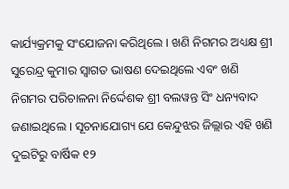କାର୍ଯ୍ୟକ୍ରମକୁ ସଂଯୋଜନା କରିଥିଲେ । ଖଣି ନିଗମର ଅଧ୍ୟକ୍ଷ ଶ୍ରୀ ସୁରେନ୍ଦ୍ର କୁମାର ସ୍ବାଗତ ଭାଷଣ ଦେଇଥିଲେ ଏବଂ ଖଣି ନିଗମର ପରିଚାଳନା ନିର୍ଦ୍ଦେଶକ ଶ୍ରୀ ବଲୱନ୍ତ ସିଂ ଧନ୍ୟବାଦ ଜଣାଇଥିଲେ । ସୂଚନାଯୋଗ୍ୟ ଯେ କେନ୍ଦୁଝର ଜିଲ୍ଲାର ଏହି ଖଣି ଦୁଇଟିରୁ ବାର୍ଷିକ ୧୨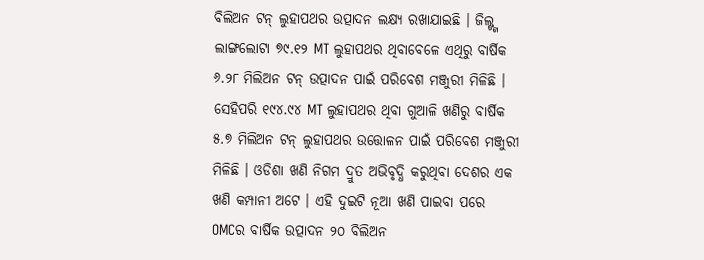ବିଲିଅନ ଟନ୍ ଲୁହାପଥର ଉତ୍ପାଦନ ଲକ୍ଷ୍ୟ ରଖାଯାଇଛି । ଜିଲ୍ଙ୍ଗ ଲାଙ୍ଗଲୋଟା ୭୯.୧୨ MT ଲୁହାପଥର ଥିବାବେଳେ ଏଥିରୁ ବାର୍ଷିକ ୬.୨୮ ମିଲିଅନ ଟନ୍ ଉତ୍ପାଦନ ପାଇଁ ପରିବେଶ ମଞ୍ଜୁରୀ ମିଳିଛି । ସେହିପରି ୧୯୪.୯୪ MT ଲୁହାପଥର ଥିବା ଗୁଆଳି ଖଣିରୁ ବାର୍ଷିକ ୫.୭ ମିଲିଅନ ଟନ୍ ଲୁହାପଥର ଉତ୍ତୋଳନ ପାଇଁ ପରିବେଶ ମଞ୍ଜୁରୀ ମିଳିଛି । ଓଡିଶା ଖଣି ନିଗମ ଦ୍ରୁତ ଅଭିବୃଦ୍ଧି କରୁଥିବା ଦେଶର ଏକ ଖଣି କମ୍ପାନୀ ଅଟେ । ଏହି ଦୁଇଟି ନୂଆ ଖଣି ପାଇବା ପରେ OMCର ବାର୍ଷିକ ଉତ୍ପାଦନ ୨୦ ବିଲିଅନ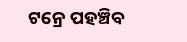ଟନ୍ରେ ପହଞ୍ଚିବ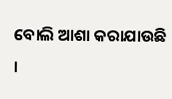ବୋଲି ଆଶା କରାଯାଉଛି ।